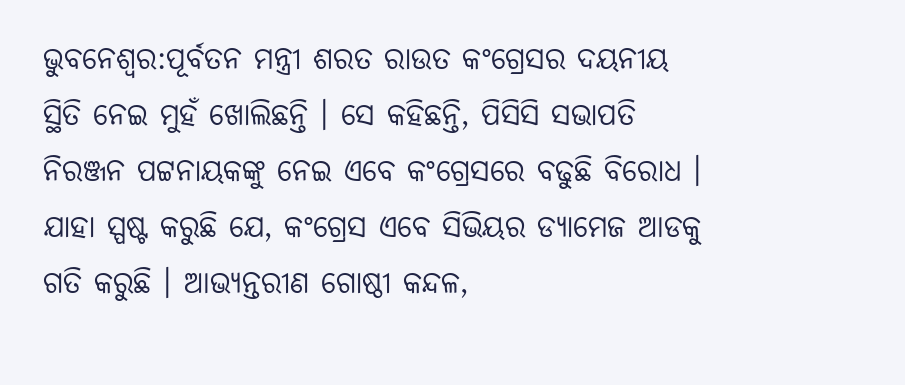ଭୁବନେଶ୍ବର:ପୂର୍ବତନ ମନ୍ତ୍ରୀ ଶରତ ରାଉତ କଂଗ୍ରେସର ଦୟନୀୟ ସ୍ଥିତି ନେଇ ମୁହଁ ଖୋଲିଛନ୍ତି । ସେ କହିଛନ୍ତି, ପିସିସି ସଭାପତି ନିରଞ୍ଜନ ପଟ୍ଟନାୟକଙ୍କୁ ନେଇ ଏବେ କଂଗ୍ରେସରେ ବଢୁଛି ବିରୋଧ । ଯାହା ସ୍ପଷ୍ଟ କରୁଛି ଯେ, କଂଗ୍ରେସ ଏବେ ସିଭିୟର ଡ୍ୟାମେଜ ଆଡକୁ ଗତି କରୁଛି । ଆଭ୍ୟନ୍ତରୀଣ ଗୋଷ୍ଠୀ କନ୍ଦଳ,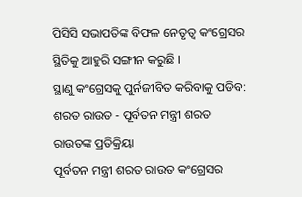ପିସିସି ସଭାପତିଙ୍କ ବିଫଳ ନେତୃତ୍ବ କଂଗ୍ରେସର ସ୍ଥିତିକୁ ଆହୁରି ସଙ୍ଗୀନ କରୁଛି ।
ସ୍ଥାଣୁ କଂଗ୍ରେସକୁ ପୁର୍ନଜୀବିତ କରିବାକୁ ପଡିବ: ଶରତ ରାଉତ - ପୂର୍ବତନ ମନ୍ତ୍ରୀ ଶରତ ରାଉତଙ୍କ ପ୍ରତିକ୍ରିୟା
ପୂର୍ବତନ ମନ୍ତ୍ରୀ ଶରତ ରାଉତ କଂଗ୍ରେସର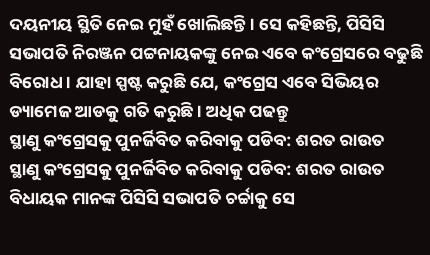ଦୟନୀୟ ସ୍ଥିତି ନେଇ ମୁହଁ ଖୋଲିଛନ୍ତି । ସେ କହିଛନ୍ତି, ପିସିସି ସଭାପତି ନିରଞ୍ଜନ ପଟ୍ଟନାୟକଙ୍କୁ ନେଇ ଏବେ କଂଗ୍ରେସରେ ବଢୁଛି ବିରୋଧ । ଯାହା ସ୍ପଷ୍ଟ କରୁଛି ଯେ, କଂଗ୍ରେସ ଏବେ ସିଭିୟର ଡ୍ୟାମେଜ ଆଡକୁ ଗତି କରୁଛି । ଅଧିକ ପଢନ୍ତୁ
ସ୍ଥାଣୁ କଂଗ୍ରେସକୁ ପୁନର୍ଜିବିତ କରିବାକୁ ପଡିବ: ଶରତ ରାଉତ
ସ୍ଥାଣୁ କଂଗ୍ରେସକୁ ପୁନର୍ଜିବିତ କରିବାକୁ ପଡିବ: ଶରତ ରାଉତ
ବିଧାୟକ ମାନଙ୍କ ପିସିସି ସଭାପତି ଚର୍ଚ୍ଚାକୁ ସେ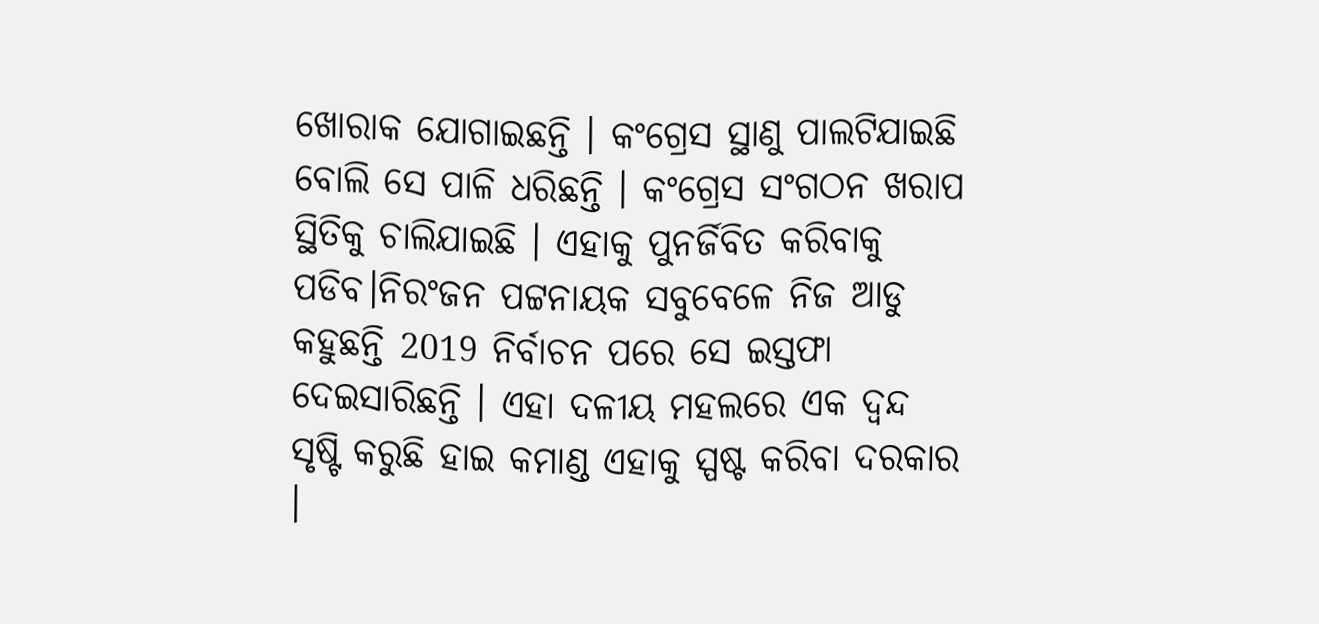ଖୋରାକ ଯୋଗାଇଛନ୍ତି । କଂଗ୍ରେସ ସ୍ଥାଣୁ ପାଲଟିଯାଇଛି ବୋଲି ସେ ପାଳି ଧରିଛନ୍ତି । କଂଗ୍ରେସ ସଂଗଠନ ଖରାପ ସ୍ଥିତିକୁ ଚାଲିଯାଇଛି । ଏହାକୁ ପୁନର୍ଜିବିତ କରିବାକୁ ପଡିବ।ନିରଂଜନ ପଟ୍ଟନାୟକ ସବୁବେଳେ ନିଜ ଆଡୁ କହୁଛନ୍ତି 2019 ନିର୍ବାଚନ ପରେ ସେ ଇସ୍ତଫା ଦେଇସାରିଛନ୍ତି । ଏହା ଦଳୀୟ ମହଲରେ ଏକ ଦ୍ଵନ୍ଦ ସୃଷ୍ଟି କରୁଛି ହାଇ କମାଣ୍ଡ ଏହାକୁ ସ୍ପଷ୍ଟ କରିବା ଦରକାର ।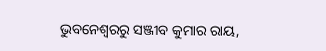ଭୁବନେଶ୍ବରରୁ ସଞ୍ଜୀବ କୁମାର ରାୟ,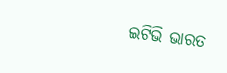ଇଟିଭି ଭାରତ